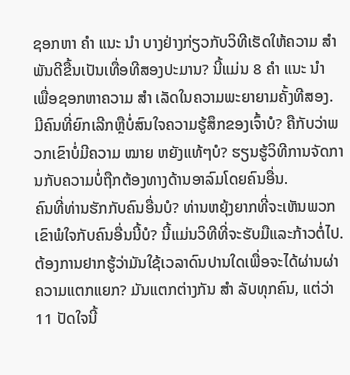ຊອກຫາ ຄຳ ແນະ ນຳ ບາງຢ່າງກ່ຽວກັບວິທີເຮັດໃຫ້ຄວາມ ສຳ ພັນດີຂື້ນເປັນເທື່ອທີສອງປະມານ? ນີ້ແມ່ນ 8 ຄຳ ແນະ ນຳ ເພື່ອຊອກຫາຄວາມ ສຳ ເລັດໃນຄວາມພະຍາຍາມຄັ້ງທີສອງ.
ມີຄົນທີ່ຍົກເລີກຫຼືບໍ່ສົນໃຈຄວາມຮູ້ສຶກຂອງເຈົ້າບໍ? ຄືກັບວ່າພວກເຂົາບໍ່ມີຄວາມ ໝາຍ ຫຍັງແທ້ໆບໍ? ຮຽນຮູ້ວິທີການຈັດການກັບຄວາມບໍ່ຖືກຕ້ອງທາງດ້ານອາລົມໂດຍຄົນອື່ນ.
ຄົນທີ່ທ່ານຮັກກັບຄົນອື່ນບໍ? ທ່ານຫຍຸ້ງຍາກທີ່ຈະເຫັນພວກເຂົາພໍໃຈກັບຄົນອື່ນນີ້ບໍ? ນີ້ແມ່ນວິທີທີ່ຈະຮັບມືແລະກ້າວຕໍ່ໄປ.
ຕ້ອງການຢາກຮູ້ວ່າມັນໃຊ້ເວລາດົນປານໃດເພື່ອຈະໄດ້ຜ່ານຜ່າຄວາມແຕກແຍກ? ມັນແຕກຕ່າງກັນ ສຳ ລັບທຸກຄົນ, ແຕ່ວ່າ 11 ປັດໃຈນີ້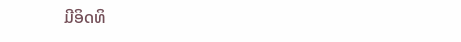ມີອິດທິ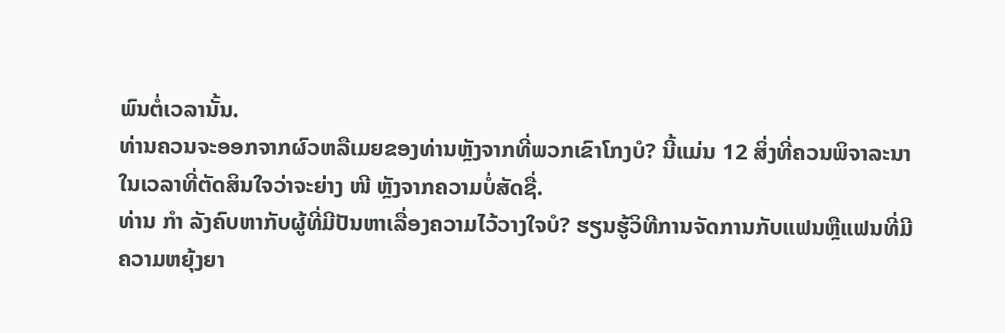ພົນຕໍ່ເວລານັ້ນ.
ທ່ານຄວນຈະອອກຈາກຜົວຫລືເມຍຂອງທ່ານຫຼັງຈາກທີ່ພວກເຂົາໂກງບໍ? ນີ້ແມ່ນ 12 ສິ່ງທີ່ຄວນພິຈາລະນາໃນເວລາທີ່ຕັດສິນໃຈວ່າຈະຍ່າງ ໜີ ຫຼັງຈາກຄວາມບໍ່ສັດຊື່.
ທ່ານ ກຳ ລັງຄົບຫາກັບຜູ້ທີ່ມີປັນຫາເລື່ອງຄວາມໄວ້ວາງໃຈບໍ? ຮຽນຮູ້ວິທີການຈັດການກັບແຟນຫຼືແຟນທີ່ມີຄວາມຫຍຸ້ງຍາ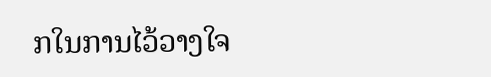ກໃນການໄວ້ວາງໃຈ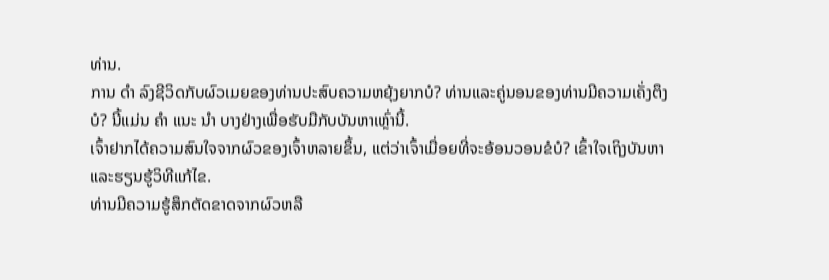ທ່ານ.
ການ ດຳ ລົງຊີວິດກັບຜົວເມຍຂອງທ່ານປະສົບຄວາມຫຍຸ້ງຍາກບໍ? ທ່ານແລະຄູ່ນອນຂອງທ່ານມີຄວາມເຄັ່ງຕຶງບໍ? ນີ້ແມ່ນ ຄຳ ແນະ ນຳ ບາງຢ່າງເພື່ອຮັບມືກັບບັນຫາເຫຼົ່ານີ້.
ເຈົ້າຢາກໄດ້ຄວາມສົນໃຈຈາກຜົວຂອງເຈົ້າຫລາຍຂຶ້ນ, ແຕ່ວ່າເຈົ້າເມື່ອຍທີ່ຈະອ້ອນວອນຂໍບໍ? ເຂົ້າໃຈເຖິງບັນຫາແລະຮຽນຮູ້ວິທີແກ້ໄຂ.
ທ່ານມີຄວາມຮູ້ສຶກຕັດຂາດຈາກຜົວຫລື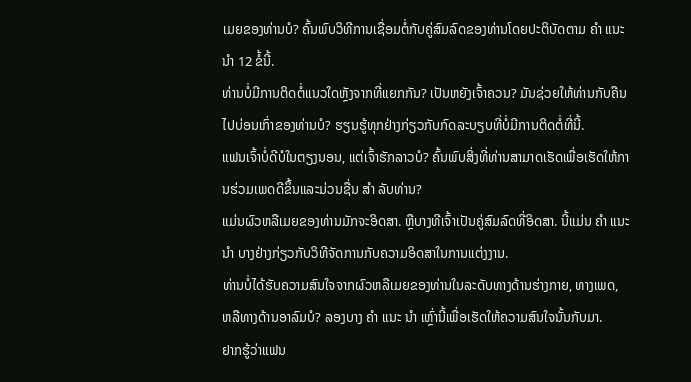ເມຍຂອງທ່ານບໍ? ຄົ້ນພົບວິທີການເຊື່ອມຕໍ່ກັບຄູ່ສົມລົດຂອງທ່ານໂດຍປະຕິບັດຕາມ ຄຳ ແນະ ນຳ 12 ຂໍ້ນີ້.
ທ່ານບໍ່ມີການຕິດຕໍ່ແນວໃດຫຼັງຈາກທີ່ແຍກກັນ? ເປັນຫຍັງເຈົ້າຄວນ? ມັນຊ່ວຍໃຫ້ທ່ານກັບຄືນໄປບ່ອນເກົ່າຂອງທ່ານບໍ? ຮຽນຮູ້ທຸກຢ່າງກ່ຽວກັບກົດລະບຽບທີ່ບໍ່ມີການຕິດຕໍ່ທີ່ນີ້.
ແຟນເຈົ້າບໍ່ດີບໍໃນຕຽງນອນ, ແຕ່ເຈົ້າຮັກລາວບໍ? ຄົ້ນພົບສິ່ງທີ່ທ່ານສາມາດເຮັດເພື່ອເຮັດໃຫ້ການຮ່ວມເພດດີຂຶ້ນແລະມ່ວນຊື່ນ ສຳ ລັບທ່ານ?
ແມ່ນຜົວຫລືເມຍຂອງທ່ານມັກຈະອິດສາ. ຫຼືບາງທີເຈົ້າເປັນຄູ່ສົມລົດທີ່ອິດສາ. ນີ້ແມ່ນ ຄຳ ແນະ ນຳ ບາງຢ່າງກ່ຽວກັບວິທີຈັດການກັບຄວາມອິດສາໃນການແຕ່ງງານ.
ທ່ານບໍ່ໄດ້ຮັບຄວາມສົນໃຈຈາກຜົວຫລືເມຍຂອງທ່ານໃນລະດັບທາງດ້ານຮ່າງກາຍ, ທາງເພດ, ຫລືທາງດ້ານອາລົມບໍ? ລອງບາງ ຄຳ ແນະ ນຳ ເຫຼົ່ານີ້ເພື່ອເຮັດໃຫ້ຄວາມສົນໃຈນັ້ນກັບມາ.
ຢາກຮູ້ວ່າແຟນ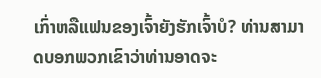ເກົ່າຫລືແຟນຂອງເຈົ້າຍັງຮັກເຈົ້າບໍ? ທ່ານສາມາດບອກພວກເຂົາວ່າທ່ານອາດຈະ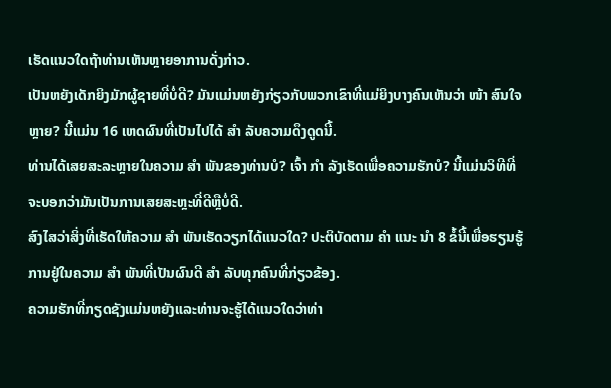ເຮັດແນວໃດຖ້າທ່ານເຫັນຫຼາຍອາການດັ່ງກ່າວ.
ເປັນຫຍັງເດັກຍິງມັກຜູ້ຊາຍທີ່ບໍ່ດີ? ມັນແມ່ນຫຍັງກ່ຽວກັບພວກເຂົາທີ່ແມ່ຍິງບາງຄົນເຫັນວ່າ ໜ້າ ສົນໃຈຫຼາຍ? ນີ້ແມ່ນ 16 ເຫດຜົນທີ່ເປັນໄປໄດ້ ສຳ ລັບຄວາມດຶງດູດນີ້.
ທ່ານໄດ້ເສຍສະລະຫຼາຍໃນຄວາມ ສຳ ພັນຂອງທ່ານບໍ? ເຈົ້າ ກຳ ລັງເຮັດເພື່ອຄວາມຮັກບໍ? ນີ້ແມ່ນວິທີທີ່ຈະບອກວ່າມັນເປັນການເສຍສະຫຼະທີ່ດີຫຼືບໍ່ດີ.
ສົງໄສວ່າສິ່ງທີ່ເຮັດໃຫ້ຄວາມ ສຳ ພັນເຮັດວຽກໄດ້ແນວໃດ? ປະຕິບັດຕາມ ຄຳ ແນະ ນຳ 8 ຂໍ້ນີ້ເພື່ອຮຽນຮູ້ການຢູ່ໃນຄວາມ ສຳ ພັນທີ່ເປັນຜົນດີ ສຳ ລັບທຸກຄົນທີ່ກ່ຽວຂ້ອງ.
ຄວາມຮັກທີ່ກຽດຊັງແມ່ນຫຍັງແລະທ່ານຈະຮູ້ໄດ້ແນວໃດວ່າທ່າ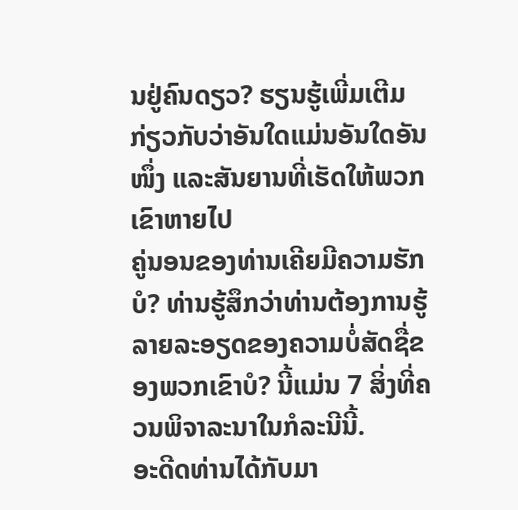ນຢູ່ຄົນດຽວ? ຮຽນຮູ້ເພີ່ມເຕີມກ່ຽວກັບວ່າອັນໃດແມ່ນອັນໃດອັນ ໜຶ່ງ ແລະສັນຍານທີ່ເຮັດໃຫ້ພວກເຂົາຫາຍໄປ
ຄູ່ນອນຂອງທ່ານເຄີຍມີຄວາມຮັກບໍ? ທ່ານຮູ້ສຶກວ່າທ່ານຕ້ອງການຮູ້ລາຍລະອຽດຂອງຄວາມບໍ່ສັດຊື່ຂອງພວກເຂົາບໍ? ນີ້ແມ່ນ 7 ສິ່ງທີ່ຄວນພິຈາລະນາໃນກໍລະນີນີ້.
ອະດີດທ່ານໄດ້ກັບມາ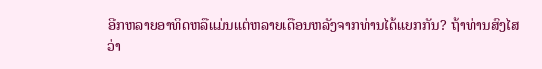ອີກຫລາຍອາທິດຫລືແມ່ນແຕ່ຫລາຍເດືອນຫລັງຈາກທ່ານໄດ້ແຍກກັນ? ຖ້າທ່ານສົງໄສວ່າ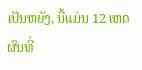ເປັນຫຍັງ, ນີ້ແມ່ນ 12 ເຫດຜົນທີ່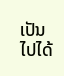ເປັນໄປໄດ້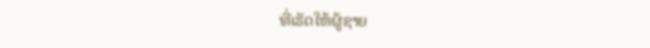ທີ່ເຮັດໃຫ້ຜູ້ຊາຍ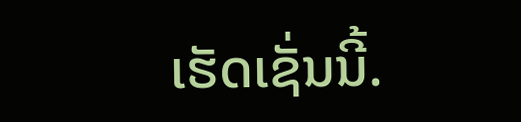ເຮັດເຊັ່ນນີ້.